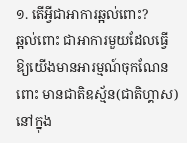១. តើអ្វីជាអាការឆ្អល់ពោះ?
ឆ្អល់ពោះ ជាអាការមួយដែលធ្វើឱ្យយើងមានអារម្មណ៍ចុកណែនពោះ មានជាតិឧស្ម័ន(ជាតិហ្គាស)នៅក្នុង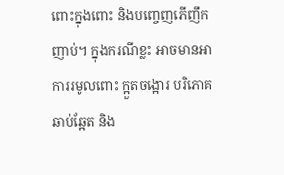ពោះក្នុងពោះ និងបញ្ចេញភើញឹកញាប់។ ក្នុងករណីខ្លះ អាចមានអាការរមូលពោះ ក្អួតចង្អោរ បរិភោគឆាប់ឆ្អែត និង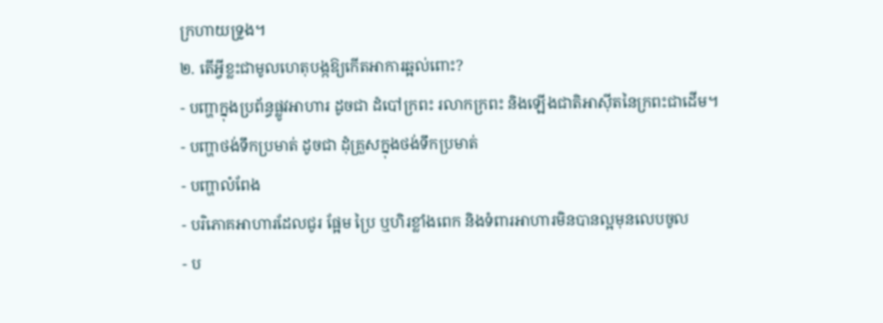ក្រហាយទ្រូង។
២. តើអ្វីខ្លះជាមូលហេតុបង្កឱ្យកើតអាការឆ្អល់ពោះ?
- បញ្ហាក្នុងប្រព័ន្ធផ្លូវអាហារ ដូចជា ដំបៅក្រពះ រលាកក្រពះ និងឡើងជាតិអាស៊ីតនៃក្រពះជាដើម។
- បញ្ហាថង់ទឹកប្រមាត់ ដូចជា ដុំគ្រួសក្នុងថង់ទឹកប្រមាត់
- បញ្ហាលំពែង
- បរិភោគអាហារដែលជូរ ផ្អែម ប្រៃ ឬហិរខ្លាំងពេក និងទំពារអាហារមិនបានល្អមុនលេបចូល
- ប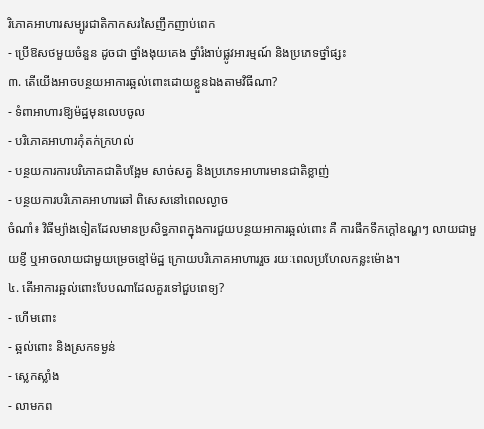រិភោគអាហារសម្បូរជាតិកាកសរសៃញឹកញាប់ពេក
- ប្រើឱសថមួយចំនួន ដូចជា ថ្នាំងងុយគេង ថ្នាំរំងាប់ផ្លូវអារម្មណ៍ និងប្រភេទថ្នាំផ្សះ
៣. តើយើងអាចបន្ថយអាការឆ្អល់ពោះដោយខ្លួនឯងតាមវិធីណា?
- ទំពាអាហារឱ្យម៉ដ្ឋមុនលេបចូល
- បរិភោគអាហារកុំតក់ក្រហល់
- បន្ថយការការបរិភោគជាតិបង្អែម សាច់សត្វ និងប្រភេទអាហារមានជាតិខ្លាញ់
- បន្ថយការបរិភោគអាហារឆៅ ពិសេសនៅពេលល្ងាច
ចំណាំ៖ វិធីម្យ៉ាងទៀតដែលមានប្រសិទ្ធភាពក្នុងការជួយបន្ថយអាការឆ្អល់ពោះ គឺ ការផឹកទឹកក្ដៅឧណ្ហៗ លាយជាមួយខ្ញី ឬអាចលាយជាមួយម្រេចខ្មៅម៉ដ្ឋ ក្រោយបរិភោគអាហាររួច រយៈពេលប្រហែលកន្លះម៉ោង។
៤. តើអាការឆ្អល់ពោះបែបណាដែលគួរទៅជួបពេទ្យ?
- ហើមពោះ
- ឆ្អល់ពោះ និងស្រកទម្ងន់
- ស្លេកស្លាំង
- លាមកព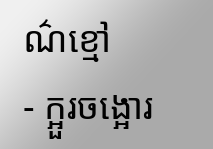ណ៌ខ្មៅ
- ក្អួរចង្អោរ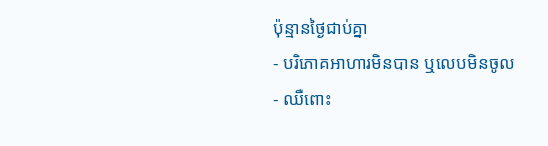ប៉ុន្មានថ្ងៃជាប់គ្នា
- បរិភោគអាហារមិនបាន ឬលេបមិនចូល
- ឈឺពោះ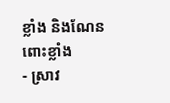ខ្លាំង និងណែនពោះខ្លាំង
- ស្រាវ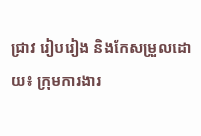ជ្រាវ រៀបរៀង និងកែសម្រួលដោយ៖ ក្រុមការងារ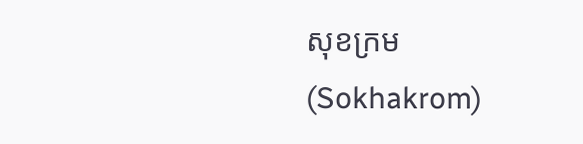សុខក្រម (Sokhakrom)